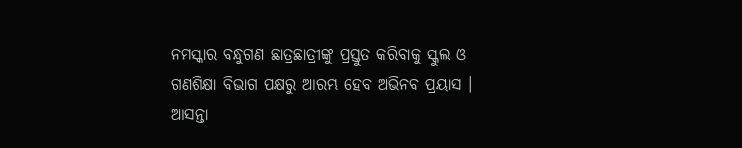ନମସ୍କାର ବନ୍ଧୁଗଣ ଛାତ୍ରଛାତ୍ରୀଙ୍କୁ ପ୍ରସ୍ତୁତ କରିବାକୁ ସ୍କୁଲ ଓ ଗଣଶିକ୍ଷା ବିଭାଗ ପକ୍ଷରୁ ଆରମ୍ଭ ହେବ ଅଭିନବ ପ୍ରୟାସ । ଆସନ୍ତା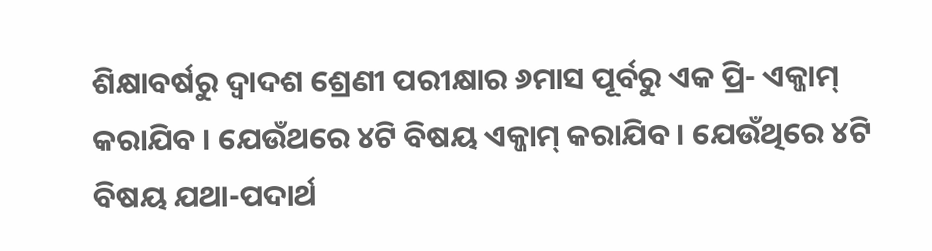ଶିକ୍ଷାବର୍ଷରୁ ଦ୍ବାଦଶ ଶ୍ରେଣୀ ପରୀକ୍ଷାର ୬ମାସ ପୂର୍ବରୁ ଏକ ପ୍ରି- ଏକ୍ଜାମ୍ କରାଯିବ । ଯେଉଁଥରେ ୪ଟି ବିଷୟ ଏକ୍ଜାମ୍ କରାଯିବ । ଯେଉଁଥିରେ ୪ଟି ବିଷୟ ଯଥା-ପଦାର୍ଥ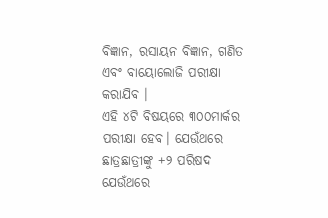ବିଜ୍ଞାନ, ରସାୟନ ବିଜ୍ଞାନ, ଗଣିତ ଏବଂ ବାୟୋଲୋଜି ପରୀକ୍ଷା କରାଯିବ ।
ଏହି ୪ଟି ବିଷୟରେ ୩୦୦ମାର୍କର ପରୀକ୍ଷା ହେବ। ଯେଉଁଥରେ ଛାତ୍ରଛାତ୍ରୀଙ୍କୁ +୨ ପରିଷଦ ଯେଉଁଥରେ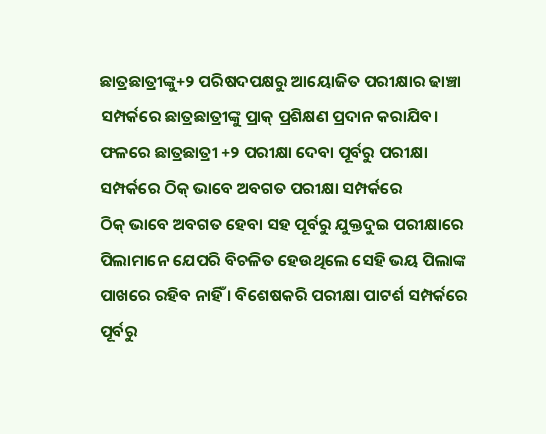ଛାତ୍ରଛାତ୍ରୀଙ୍କୁ+୨ ପରିଷଦପକ୍ଷରୁ ଆୟୋଜିତ ପରୀକ୍ଷାର ଢାଞ୍ଚା ସମ୍ପର୍କରେ ଛାତ୍ରଛାତ୍ରୀଙ୍କୁ ପ୍ରାକ୍ ପ୍ରଶିକ୍ଷଣ ପ୍ରଦାନ କରାଯିବ। ଫଳରେ ଛାତ୍ରଛାତ୍ରୀ +୨ ପରୀକ୍ଷା ଦେବା ପୂର୍ବରୁ ପରୀକ୍ଷା ସମ୍ପର୍କରେ ଠିକ୍ ଭାବେ ଅବଗତ ପରୀକ୍ଷା ସମ୍ପର୍କରେ
ଠିକ୍ ଭାବେ ଅବଗତ ହେବା ସହ ପୂର୍ବରୁ ଯୁକ୍ତଦୁଇ ପରୀକ୍ଷାରେ ପିଲାମାନେ ଯେପରି ବିଚଳିତ ହେଉଥିଲେ ସେହି ଭୟ ପିଲାଙ୍କ ପାଖରେ ରହିବ ନାହିଁ । ବିଶେଷକରି ପରୀକ୍ଷା ପାଟର୍ଶ ସମ୍ପର୍କରେ ପୂର୍ବରୁ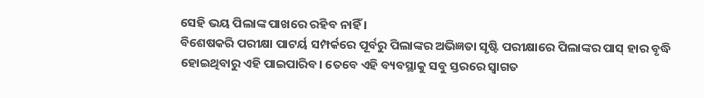ସେହି ଭୟ ପିଲାଙ୍କ ପାଖରେ ରହିବ ନାହିଁ ।
ବିଶେଷକରି ପରୀକ୍ଷା ପାଟର୍ୟ ସମ୍ପର୍କରେ ପୂର୍ବରୁ ପିଲାଙ୍କର ଅଭିଜ୍ଞତା ସୃଷ୍ଟି ପରୀକ୍ଷାରେ ପିଲାଙ୍କର ପାସ୍ ହାର ବୃଦ୍ଧି ହୋଇଥିବାରୁ ଏହି ପାଇପାରିବ। ତେବେ ଏହି ବ୍ୟବସ୍ଥାକୁ ସବୁ ସ୍ତରରେ ସ୍ବାଗତ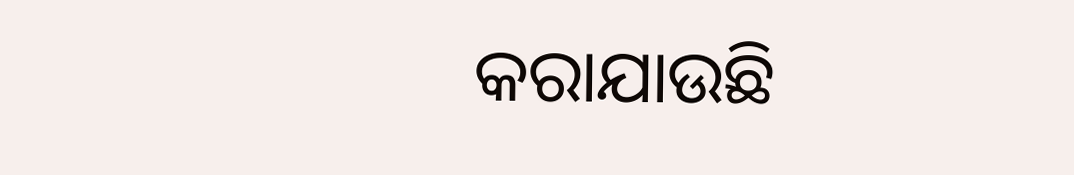କରାଯାଉଛି